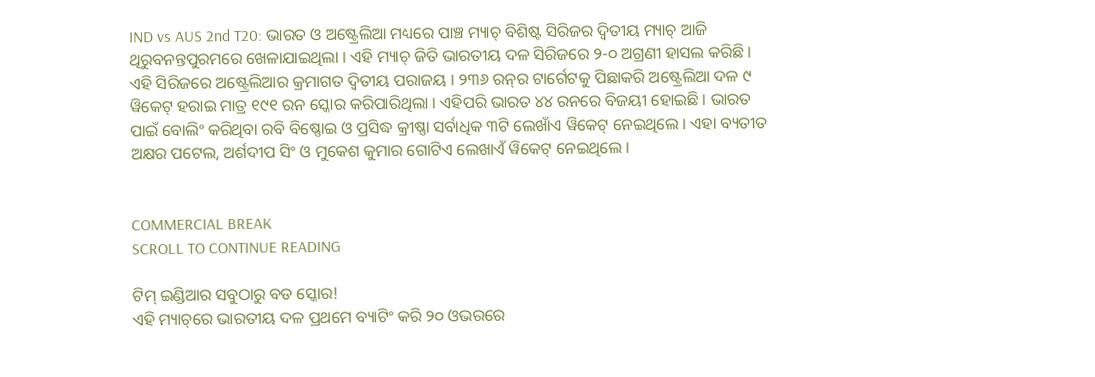IND vs AUS 2nd T20: ଭାରତ ଓ ଅଷ୍ଟ୍ରେଲିଆ ମଧ୍ୟରେ ପାଞ୍ଚ ମ୍ୟାଚ୍ ବିଶିଷ୍ଟ ସିରିଜର ଦ୍ୱିତୀୟ ମ୍ୟାଚ୍ ଆଜି ଥିରୁବନନ୍ତପୁରମରେ ଖେଳାଯାଇଥିଲା । ଏହି ମ୍ୟାଚ୍ ଜିତି ଭାରତୀୟ ଦଳ ସିରିଜରେ ୨-୦ ଅଗ୍ରଣୀ ହାସଲ କରିଛି । ଏହି ସିରିଜରେ ଅଷ୍ଟ୍ରେଲିଆର କ୍ରମାଗତ ଦ୍ୱିତୀୟ ପରାଜୟ । ୨୩୬ ରନ୍‌ର ଟାର୍ଗେଟକୁ ପିଛାକରି ଅଷ୍ଟ୍ରେଲିଆ ଦଳ ୯ ୱିକେଟ୍ ହରାଇ ମାତ୍ର ୧୯୧ ରନ ସ୍କୋର କରିପାରିଥିଲା । ଏହିପରି ଭାରତ ୪୪ ରନରେ ବିଜୟୀ ହୋଇଛି । ଭାରତ ପାଇଁ ବୋଲିଂ କରିଥିବା ରବି ବିଷ୍ଣୋଇ ଓ ପ୍ରସିଦ୍ଧ କ୍ରୀଷ୍ଣା ସର୍ବାଧିକ ୩ଟି ଲେଖାଁଏ ୱିକେଟ୍ ନେଇଥିଲେ । ଏହା ବ୍ୟତୀତ ଅକ୍ଷର ପଟେଲ, ଅର୍ଶଦୀପ ସିଂ ଓ ମୁକେଶ କୁମାର ଗୋଟିଏ ଲେଖାଏଁ ୱିକେଟ୍ ନେଇଥିଲେ ।


COMMERCIAL BREAK
SCROLL TO CONTINUE READING

ଟିମ୍ ଇଣ୍ଡିଆର ସବୁଠାରୁ ବଡ ସ୍କୋର!
ଏହି ମ୍ୟାଚ୍‌ରେ ଭାରତୀୟ ଦଳ ପ୍ରଥମେ ବ୍ୟାଟିଂ କରି ୨୦ ଓଭରରେ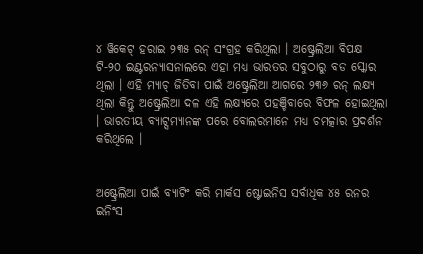୪ ୱିକେଟ୍ ହରାଇ ୨୩୫ ରନ୍ ସଂଗ୍ରହ କରିଥିଲା । ଅଷ୍ଟ୍ରେଲିଆ ବିପକ୍ଷ ଟି-୨୦ ଇଣ୍ଟରନ୍ୟାସନାଲରେ ଏହା ମଧ୍ୟ ଭାରତର ସବୁଠାରୁ ବଡ ସ୍କୋର ଥିଲା । ଏହି ମ୍ୟାଚ୍ ଜିତିବା ପାଇଁ ଅଷ୍ଟ୍ରେଲିଆ ଆଗରେ ୨୩୬ ରନ୍ ଲକ୍ଷ୍ୟ ଥିଲା କିନ୍ତୁ ଅଷ୍ଟ୍ରେଲିଆ ଦଳ ଏହି ଲକ୍ଷ୍ୟରେ ପହଞ୍ଚିବାରେ ବିଫଳ ହୋଇଥିଲା । ଭାରତୀୟ ବ୍ୟାଟ୍ସମ୍ୟାନଙ୍କ ପରେ ବୋଲରମାନେ ମଧ୍ୟ ଚମତ୍କାର ପ୍ରଦର୍ଶନ କରିଥିଲେ ।


ଅଷ୍ଟ୍ରେଲିଆ ପାଇଁ ବ୍ୟାଟିଂ କରି ମାର୍କସ ଷ୍ଟୋଇନିସ ସର୍ବାଧିକ ୪୫ ରନର ଇନିଂସ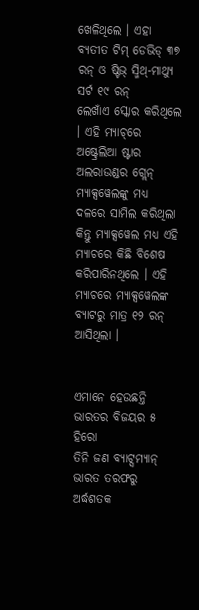ଖେଳିଥିଲେ । ଏହା ବ୍ୟତୀତ ଟିମ୍ ଡେଭିଡ୍ ୩୭ ରନ୍ ଓ ଷ୍ଟିଭ୍ ସ୍ମିଥ୍-ମାଥ୍ୟୁ ସର୍ଟ ୧୯ ରନ୍
ଲେଖାଁଏ ସ୍କୋର କରିଥିଲେ । ଏହି ମ୍ୟାଚ୍‌ରେ ଅଷ୍ଟ୍ରେଲିଆ ଷ୍ଟାର ଅଲରାଉଣ୍ଡର ଗ୍ଲେନ୍ ମ୍ୟାକ୍ସୱେଲଙ୍କୁ ମଧ୍ୟ ଦଳରେ ସାମିଲ କରିଥିଲା କିନ୍ତୁ ମ୍ୟାକ୍ସୱେଲ ମଧ୍ୟ ଏହି ମ୍ୟାଚରେ କିଛି ବିଶେଷ କରିପାରିନଥିଲେ । ଏହି ମ୍ୟାଚରେ ମ୍ୟାକ୍ସୱେଲଙ୍କ ବ୍ୟାଟରୁ ମାତ୍ର ୧୨ ରନ୍ ଆସିଥିଲା ।


ଏମାନେ ହେଉଛନ୍ତି ଭାରତର ବିଜୟର ୫ ହିରୋ
ତିନି ଜଣ ବ୍ୟାଟ୍ସମ୍ୟାନ୍ ଭାରତ ତରଫରୁ ଅର୍ଦ୍ଧଶତକ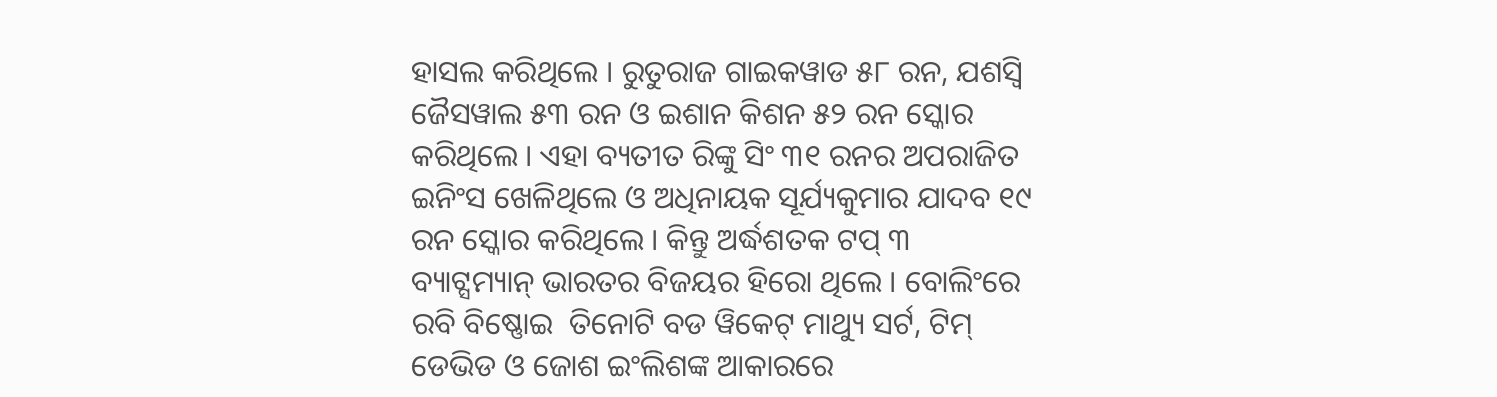ହାସଲ କରିଥିଲେ । ରୁତୁରାଜ ଗାଇକୱାଡ ୫୮ ରନ, ଯଶସ୍ୱି ଜୈସୱାଲ ୫୩ ରନ ଓ ଇଶାନ କିଶନ ୫୨ ରନ ସ୍କୋର କରିଥିଲେ । ଏହା ବ୍ୟତୀତ ରିଙ୍କୁ ସିଂ ୩୧ ରନର ଅପରାଜିତ ଇନିଂସ ଖେଳିଥିଲେ ଓ ଅଧିନାୟକ ସୂର୍ଯ୍ୟକୁମାର ଯାଦବ ୧୯ ରନ ସ୍କୋର କରିଥିଲେ । କିନ୍ତୁ ଅର୍ଦ୍ଧଶତକ ଟପ୍ ୩ ବ୍ୟାଟ୍ସମ୍ୟାନ୍ ଭାରତର ବିଜୟର ହିରୋ ଥିଲେ । ବୋଲିଂରେ ରବି ବିଷ୍ଣୋଇ  ତିନୋଟି ବଡ ୱିକେଟ୍ ମାଥ୍ୟୁ ସର୍ଟ, ଟିମ୍ ଡେଭିଡ ଓ ଜୋଶ ଇଂଲିଶଙ୍କ ଆକାରରେ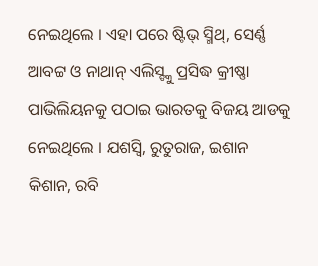ନେଇଥିଲେ । ଏହା ପରେ ଷ୍ଟିଭ୍ ସ୍ମିଥ୍, ସେର୍ଣ୍ଣ ଆବଟ୍ଟ ଓ ନାଥାନ୍ ଏଲିସ୍ଙ୍କୁ ପ୍ରସିଦ୍ଧ କ୍ରୀଷ୍ଣା ପାଭିଲିୟନକୁ ପଠାଇ ଭାରତକୁ ବିଜୟ ଆଡକୁ ନେଇଥିଲେ । ଯଶସ୍ୱି, ରୁତୁରାଜ, ଇଶାନ କିଶାନ, ରବି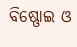ବିଷ୍ଣୋଇ ଓ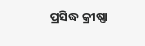ପ୍ରସିଦ୍ଧ କ୍ରୀଷ୍ଣା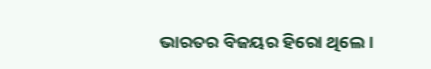ଭାରତର ବିଜୟର ହିରୋ ଥିଲେ ।